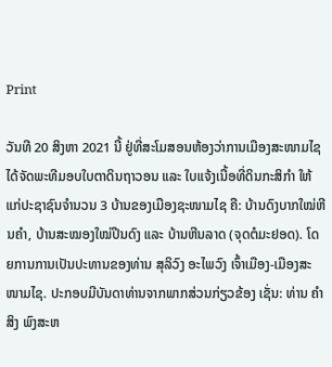Print

ວັນທີ 20 ສິງຫາ 2021 ນີ້ ຢູ່ທີ່ສະໂມສອນຫ້ອງວ່າການເມືອງສະໜາມໄຊ ໄດ້ຈັດພະທີມອບໃບຕາດິນຖາວອນ ແລະ ໃບແຈ້ງເນື້ອທີ່ດິນກະສິກຳ ໃຫ້ແກ່ປະຊາຊົນຈຳນວນ 3 ບ້ານຂອງເມືອງຊະໜາມໄຊ ຄື: ບ້ານດົງບາກໃໝ່ຫີນຄຳ, ບ້ານສະໝອງໃໝ່ປີນດົງ ແລະ ບ້ານຫີນລາດ (ຈຸດຕໍມະຢອດ). ໂດຍການການເປັນປະທານຂອງທ່ານ ສຸລິວົງ ອະໄພວົງ ເຈົ້າເມືອງ-ເມືອງສະໜາມໄຊ. ປະກອບມີບັນດາທ່ານຈາກພາກສ່ວນກ່ຽວຂ້ອງ ເຊັ່ນ: ທ່ານ ຄຳສິງ ພົງສະຫ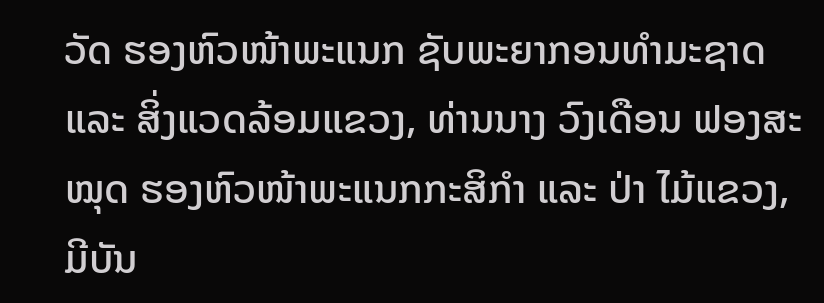ວັດ ຮອງຫົວໜ້າພະແນກ ຊັບພະຍາກອນທຳມະຊາດ ແລະ ສິ່ງແວດລ້ອມແຂວງ, ທ່ານນາງ ວົງເດືອນ ຟອງສະໝຸດ ຮອງຫົວໜ້າພະແນກກະສິກຳ ແລະ ປ່າ ໄມ້ແຂວງ, ມີບັນ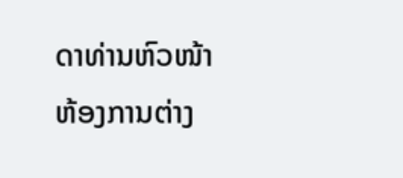ດາທ່ານຫົວໜ້າຫ້ອງການຕ່າງ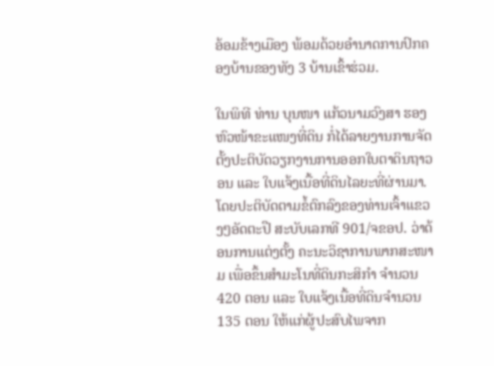ອ້ອມຂ້າງເມືອງ ພ້ອມດ້ວຍອຳນາດການປົກຄອງບ້ານຂອງທັງ 3 ບ້ານເຂົ້າຮ່ວມ.

ໃນພິທີ ທ່ານ ບຸນໜາ ແກ້ວນາມວົງສາ ຮອງຫົວໜ້າຂະແໜງທີ່ດິນ ກໍ່ໄດ້ລາຍງານການຈັດຕັ້ງປະຕິບັດວຽກງານການອອກໃບຕາດິນຖາວອນ ແລະ ໃບແຈ້ງເນື້ອທີ່ດິນໄລຍະທີ່ຜ່ານມາ. ໂດຍປະຕິບັດຕາມຂໍ້ຕົກລົງຂອງທ່ານເຈົ້າແຂວງໆອັດຕະປື ສະບັບເລກທີ 901/ຈຂອປ. ວ່າດ້ອນການແຕ່ງຕັ້ງ ຄະນະວິຊາການພາກສະໜາມ ເພື່ອຂຶ້ນສຳມະໂນທີ່ດິນກະສິກຳ ຈຳນວນ 420 ຕອນ ແລະ ໃບແຈ້ງເນື້ອທີ່ດິນຈຳນວນ 135 ຕອນ ໃຫ້ແກ່ຜູ້ປະສົບໄພຈາກ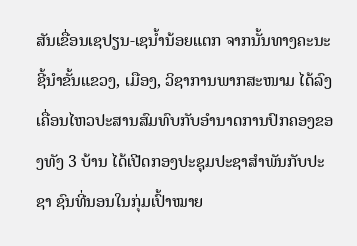ສັນເຂື່ອນເຊປຽນ-ເຊນ້ຳນ້ອຍແຕກ ຈາກນັ້ນທາງຄະນະຊີ້ນຳຂັ້ນແຂວງ, ເມືອງ, ວິຊາການພາກສະໜາມ ໄດ້ລົງເຄື່ອນໄຫວປະສານສົມທົບກັບອຳນາດການປົກຄອງຂອງທັງ 3 ບ້ານ ໄດ້ເປີດກອງປະຊຸມປະຊາສຳພັນກັບປະຊາ ຊົນທີ່ນອນໃນກຸ່ມເປົ້າໝາຍ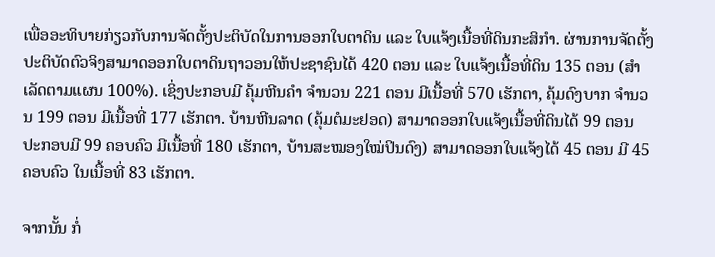ເພື່ອອະທິບາຍກ່ຽວກັບການຈັດຕັ້ງປະຕິບັດໃນການອອກໃບຕາດິນ ແລະ ໃບແຈ້ງເນື້ອທີ່ດິນກະສິກຳ. ຜ່ານການຈັດຕັ້ງປະຕິບັດຕົວຈິງສາມາດອອກໃບຕາດິນຖາວອນໃຫ້ປະຊາຊົນໄດ້ 420 ຕອນ ແລະ ໃບແຈ້ງເນື້ອທີ່ດິນ 135 ຕອນ (ສຳເລັດຕາມແຜນ 100%). ເຊິ່ງປະກອບມີ ຄຸ້ມຫີນຄໍາ ຈໍານວນ 221 ຕອນ ມີເນື້ອທີ່ 570 ເຮັກຕາ, ຄຸ້ມດົງບາກ ຈຳນວນ 199 ຕອນ ມີເນື້ອທີ່ 177 ເຮັກຕາ. ບ້ານຫີນລາດ (ຄຸ້ມຕໍມະຢອດ) ສາມາດອອກໃບແຈ້ງເນື້ອທີ່ດິນໄດ້ 99 ຕອນ ປະກອບມີ 99 ຄອບຄົວ ມີເນື້ອທີ່ 180 ເຮັກຕາ, ບ້ານສະໝອງໃໝ່ປິນດົງ) ສາມາດອອກໃບແຈ້ງໄດ້ 45 ຕອນ ມີ 45 ຄອບຄົວ ໃນເນື້ອທີ່ 83 ເຮັກຕາ.

ຈາກນັ້ນ ກໍ່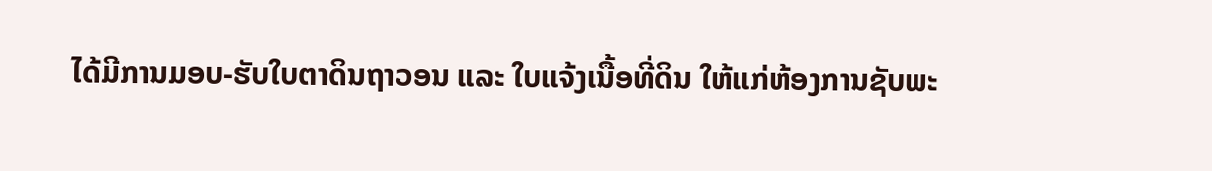ໄດ້ມີການມອບ-ຮັບໃບຕາດິນຖາວອນ ແລະ ໃບແຈ້ງເນື້ອທີ່ດິນ ໃຫ້ແກ່ຫ້ອງການຊັບພະ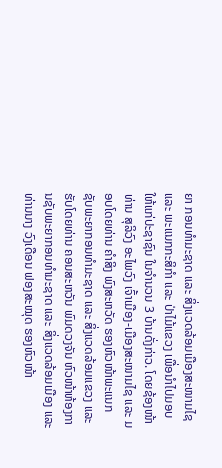ຍາ ກອນທຳມະຊາດ ແລະ ສິ່ງແວດລ້ອມເມືອງສະໜາມໄຊ ແລະ ພະແນກກະສິກຳ ແລະ ປ່າໄມ້ແຂວງ ເພື່ອນຳໄປມອບໃຫ້ແກ່ປະຊາຊົນ ໃນຈຳນວນ 3 ບ້ານດັ່ງກ່າວ. ໂດຍຊ້ອງໜ້າທ່ານ ສຸລິວົງ ອະໄພວົງ ເຈົ້າເມືອງ-ເມືອງສະໜາມໄຊ ແລະ ມອບໂດຍທ່ານ ຄຳສິງ ພົງສະຫວັດ ຮອງຫົວໜ້າພະແນກ ຊັບພະຍາກອນທຳມະຊາດ ແລະ ສິ່ງແວດລ້ອມແຂວງ ແລະ ຮັບໂດຍທ່ານ ຄອນສະຫວັນ ພົມດວງຈັນ ຫົວໜ້າຫ້ອງການຊັບພະຍາກອນທຳມະຊາດ ແລະ ສິ່ງແວດລ້ອມເມືອງ ແລະ ທ່ານນາງ ວົງເດືອນ ຟອງສະໝຸດ ຮອງຫົວໜ້າ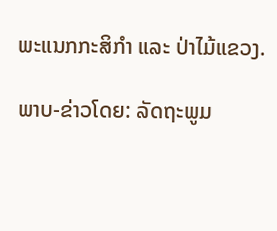ພະແນກກະສິກຳ ແລະ ປ່າໄມ້ແຂວງ.

ພາບ-ຂ່າວໂດຍ: ລັດຖະພູມ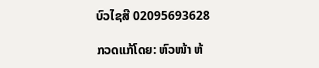ບົວໄຊສີ 02095693628

ກວດແກ້ໂດຍ: ຫົວໜ້າ ຫ້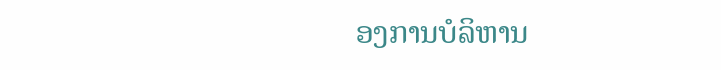ອງການບໍລິຫານ